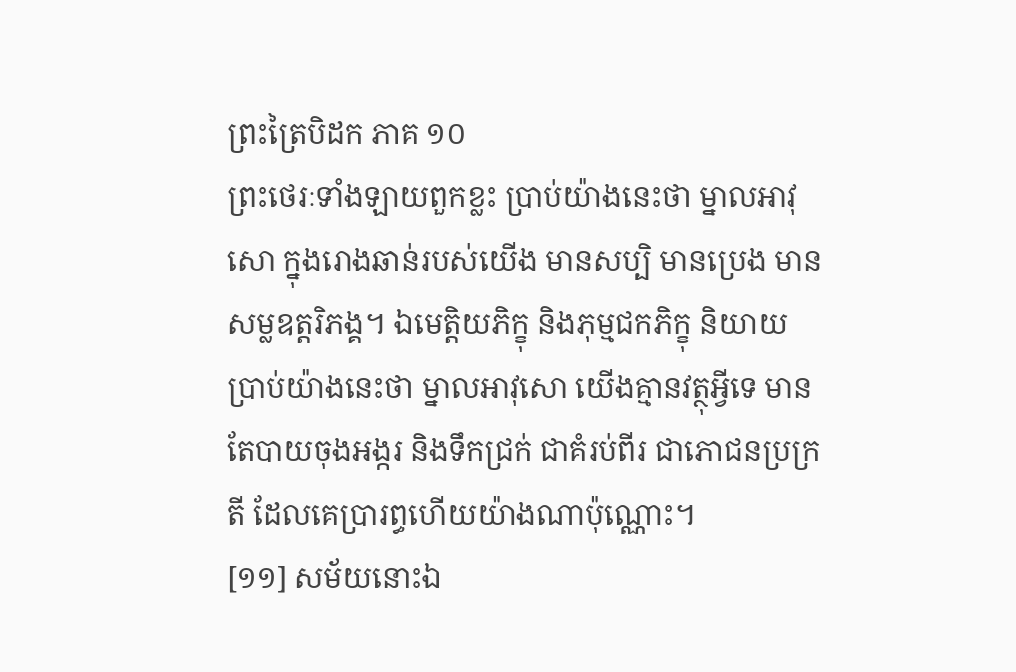ព្រះត្រៃបិដក ភាគ ១០
ព្រះថេរៈទាំងឡាយពួកខ្លះ ប្រាប់យ៉ាងនេះថា ម្នាលអាវុសោ ក្នុងរោងឆាន់របស់យើង មានសប្បិ មានប្រេង មានសម្លឧត្តរិភង្គ។ ឯមេត្តិយភិក្ខុ និងភុម្មជកភិក្ខុ និយាយប្រាប់យ៉ាងនេះថា ម្នាលអាវុសោ យើងគ្មានវត្ថុអ្វីទេ មានតែបាយចុងអង្ករ និងទឹកជ្រក់ ជាគំរប់ពីរ ជាភោជនប្រក្រតី ដែលគេប្រារព្ធហើយយ៉ាងណាប៉ុណ្ណោះ។
[១១] សម័យនោះឯ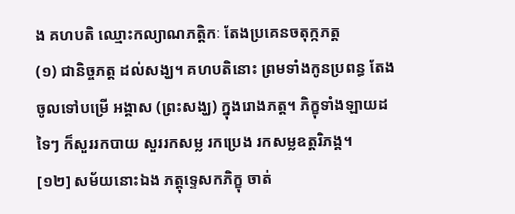ង គហបតិ ឈ្មោះកល្យាណភត្តិកៈ តែងប្រគេនចតុក្កភត្ត
(១) ជានិច្ចភត្ត ដល់សង្ឃ។ គហបតិនោះ ព្រមទាំងកូនប្រពន្ធ តែងចូលទៅបម្រើ អង្គាស (ព្រះសង្ឃ) ក្នុងរោងភត្ត។ ភិក្ខុទាំងឡាយដទៃៗ ក៏សួររកបាយ សួររកសម្ល រកប្រេង រកសម្លឧត្តរិភង្គ។
[១២] សម័យនោះឯង ភត្តុទ្ទេសកភិក្ខុ ចាត់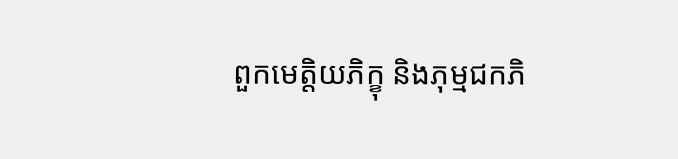ពួកមេត្តិយភិក្ខុ និងភុម្មជកភិ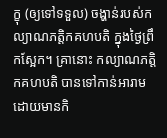ក្ខុ (ឲ្យទៅទទួល) ចង្ហាន់របស់កល្យាណភត្តិកគហបតិ ក្នុងថ្ងៃព្រឹកស្អែក។ គ្រានោះ កល្យាណភត្តិកគហបតិ បានទៅកាន់អារាម ដោយមានកិ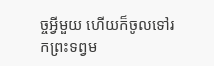ច្ចអ្វីមួយ ហើយក៏ចូលទៅរកព្រះទព្វម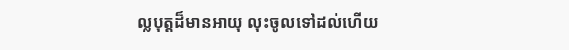ល្លបុត្តដ៏មានអាយុ លុះចូលទៅដល់ហើយ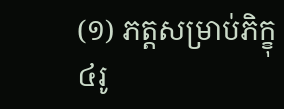(១) ភត្តសម្រាប់ភិក្ខុ៤រូ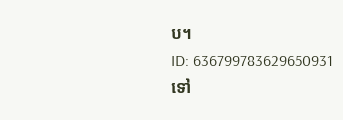ប។
ID: 636799783629650931
ទៅ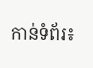កាន់ទំព័រ៖